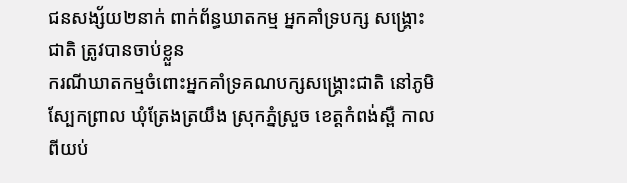ជនសង្ស័យ២នាក់ ពាក់ព័ន្ធឃាតកម្ម អ្នកគាំទ្របក្ស សង្គ្រោះជាតិ ត្រូវបានចាប់ខ្លួន
ករណីឃាតកម្មចំពោះអ្នកគាំទ្រគណបក្សសង្គ្រោះជាតិ នៅភូមិស្បែកព្រាល ឃុំត្រែងត្រយឹង ស្រុកភ្នំស្រួច ខេត្តកំពង់ស្ពឺ កាលពីយប់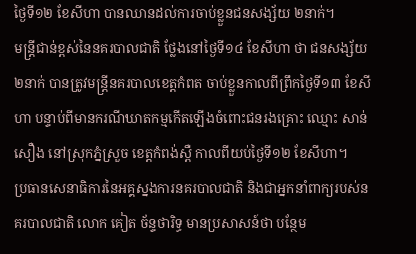ថ្ងៃទី១២ ខែសីហា បានឈានដល់ការចាប់ខ្លួនជនសង្ស័យ ២នាក់។
មន្ត្រីជាន់ខ្ពស់នៃនគរបាលជាតិ ថ្លែងនៅថ្ងៃទី១៤ ខែសីហា ថា ជនសង្ស័យ ២នាក់ បានត្រូវមន្ត្រីនគរបាលខេត្តកំពត ចាប់ខ្លួនកាលពីព្រឹកថ្ងៃទី១៣ ខែសីហា បន្ទាប់ពីមានករណីឃាតកម្មកើតឡើងចំពោះជនរងគ្រោះ ឈ្មោះ សាន់ សឿង នៅស្រុកភ្នំស្រួច ខេត្តកំពង់ស្ពឺ កាលពីយប់ថ្ងៃទី១២ ខែសីហា។
ប្រធានសេនាធិការនៃអគ្គស្នងការនគរបាលជាតិ និងជាអ្នកនាំពាក្យរបស់នគរបាលជាតិ លោក គៀត ច័ន្ទថារិទ្ធ មានប្រសាសន៍ថា បន្ថែម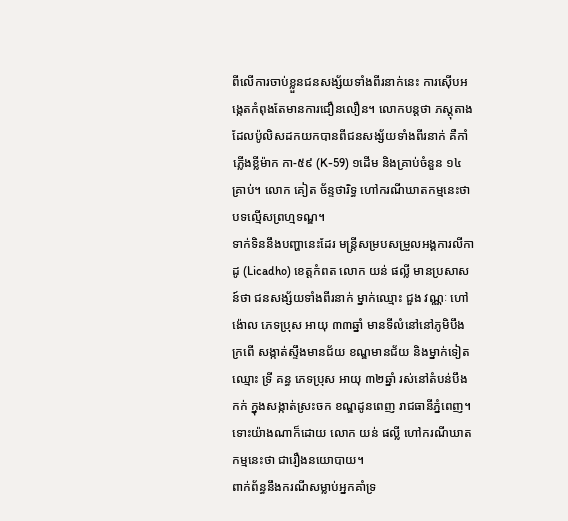ពីលើការចាប់ខ្លួនជនសង្ស័យទាំងពីរនាក់នេះ ការស៊ើបអង្កេតកំពុងតែមានការជឿនលឿន។ លោកបន្តថា ភស្តុតាងដែលប៉ូលិសដកយកបានពីជនសង្ស័យទាំងពីរនាក់ គឺកាំភ្លើងខ្លីម៉ាក កា-៥៩ (K-59) ១ដើម និងគ្រាប់ចំនួន ១៤គ្រាប់។ លោក គៀត ច័ន្ទថារិទ្ធ ហៅករណីឃាតកម្មនេះថា បទល្មើសព្រហ្មទណ្ឌ។
ទាក់ទិននឹងបញ្ហានេះដែរ មន្ត្រីសម្របសម្រួលអង្គការលីកាដូ (Licadho) ខេត្តកំពត លោក យន់ ផល្លី មានប្រសាសន៍ថា ជនសង្ស័យទាំងពីរនាក់ ម្នាក់ឈ្មោះ ជួង វណ្ណៈ ហៅ ង៉ោល ភេទប្រុស អាយុ ៣៣ឆ្នាំ មានទីលំនៅនៅភូមិបឹងក្រពើ សង្កាត់ស្ទឹងមានជ័យ ខណ្ឌមានជ័យ និងម្នាក់ទៀត ឈ្មោះ ទ្រី គន្ធ ភេទប្រុស អាយុ ៣២ឆ្នាំ រស់នៅតំបន់បឹងកក់ ក្នុងសង្កាត់ស្រះចក ខណ្ឌដូនពេញ រាជធានីភ្នំពេញ។
ទោះយ៉ាងណាក៏ដោយ លោក យន់ ផល្លី ហៅករណីឃាតកម្មនេះថា ជារឿងនយោបាយ។
ពាក់ព័ន្ធនឹងករណីសម្លាប់អ្នកគាំទ្រ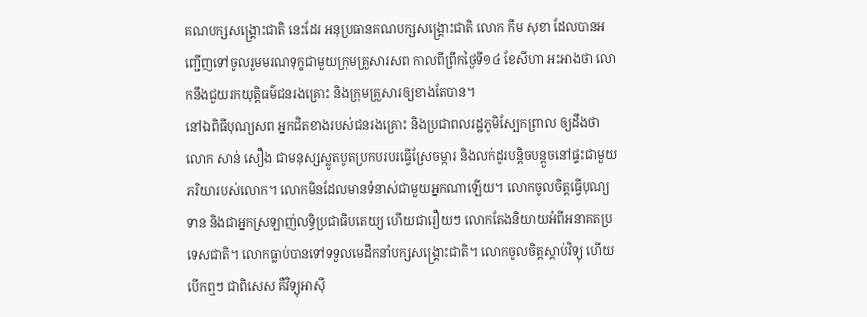គណបក្សសង្គ្រោះជាតិ នេះដែរ អនុប្រធានគណបក្សសង្គ្រោះជាតិ លោក កឹម សុខា ដែលបានអញ្ជើញទៅចូលរួមមរណទុក្ខជាមួយក្រុមគ្រួសារសព កាលពីព្រឹកថ្ងៃទី១៤ ខែសីហា អះអាងថា លោកនឹងជួយរកយុត្តិធម៌ជនរងគ្រោះ និងក្រុមគ្រួសារឲ្យខាងតែបាន។
នៅឯពិធីបុណ្យសព អ្នកជិតខាងរបស់ជនរងគ្រោះ និងប្រជាពលរដ្ឋភូមិស្បែកព្រាល ឲ្យដឹងថា លោក សាន់ សឿង ជាមនុស្សស្លូតបូតប្រកបរបរធ្វើស្រែចម្ការ និងលក់ដូរបន្តិចបន្តួចនៅផ្ទះជាមួយភរិយារបស់លោក។ លោកមិនដែលមានទំនាស់ជាមួយអ្នកណាឡើយ។ លោកចូលចិត្តធ្វើបុណ្យទាន និងជាអ្នកស្រឡាញ់លទ្ធិប្រជាធិបតេយ្យ ហើយជារឿយៗ លោកតែងនិយាយអំពីអនាគតប្រទេសជាតិ។ លោកធ្លាប់បានទៅទទួលមេដឹកនាំបក្សសង្គ្រោះជាតិ។ លោកចូលចិត្តស្ដាប់វិទ្យុ ហើយបើកឮៗ ជាពិសេស គឺវិទ្យុអាស៊ី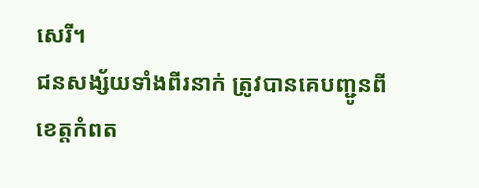សេរី។
ជនសង្ស័យទាំងពីរនាក់ ត្រូវបានគេបញ្ជូនពីខេត្តកំពត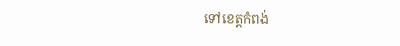ទៅខេត្តកំពង់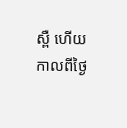ស្ពឺ ហើយ កាលពីថ្ងៃ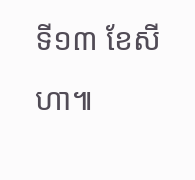ទី១៣ ខែសីហា៕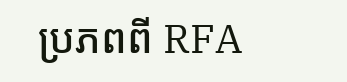ប្រភពពី RFA